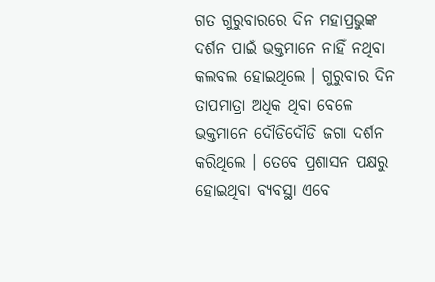ଗତ ଗୁରୁବାରରେ ଦିନ ମହାପ୍ରଭୁଙ୍କ ଦର୍ଶନ ପାଇଁ ଭକ୍ତମାନେ ନାହିଁ ନଥିବା କଲବଲ ହୋଇଥିଲେ । ଗୁରୁବାର ଦିନ ତାପମାତ୍ରା ଅଧିକ ଥିବା ବେଳେ ଭକ୍ତମାନେ ଦୌଡିଦୌଡି ଜଗା ଦର୍ଶନ କରିଥିଲେ । ତେବେ ପ୍ରଶାସନ ପକ୍ଷରୁ ହୋଇଥିବା ବ୍ୟବସ୍ଥା ଏବେ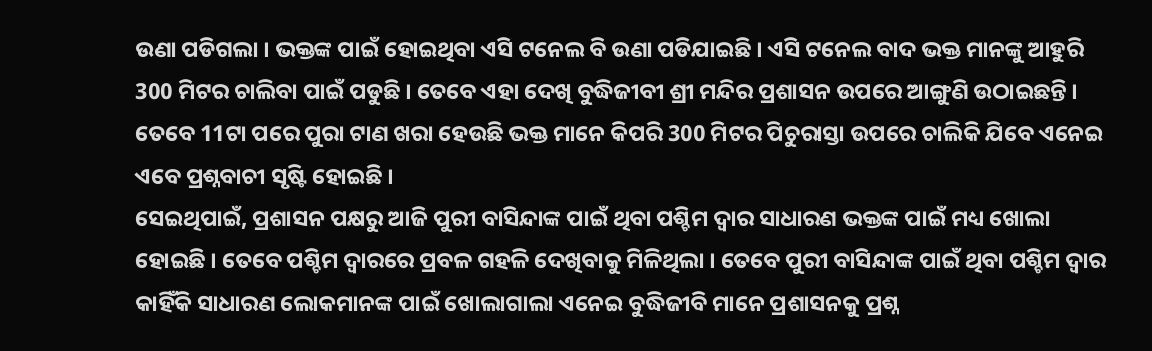ଉଣା ପଡିଗଲା । ଭକ୍ତଙ୍କ ପାଇଁ ହୋଇଥିବା ଏସି ଟନେଲ ବି ଉଣା ପଡିଯାଇଛି । ଏସି ଟନେଲ ବାଦ ଭକ୍ତ ମାନଙ୍କୁ ଆହୁରି 300 ମିଟର ଚାଲିବା ପାଇଁ ପଡୁଛି । ତେବେ ଏହା ଦେଖି ବୁଦ୍ଧିଜୀବୀ ଶ୍ରୀ ମନ୍ଦିର ପ୍ରଶାସନ ଉପରେ ଆଙ୍ଗୁଣି ଉଠାଇଛନ୍ତି । ତେବେ 11ଟା ପରେ ପୁରା ଟାଣ ଖରା ହେଉଛି ଭକ୍ତ ମାନେ କିପରି 300 ମିଟର ପିଚୁରାସ୍ତା ଉପରେ ଚାଲିକି ଯିବେ ଏନେଇ ଏବେ ପ୍ରଶ୍ନବାଚୀ ସୃଷ୍ଟି ହୋଇଛି ।
ସେଇଥିପାଇଁ, ପ୍ରଶାସନ ପକ୍ଷରୁ ଆଜି ପୁରୀ ବାସିନ୍ଦାଙ୍କ ପାଇଁ ଥିବା ପଶ୍ଚିମ ଦ୍ବାର ସାଧାରଣ ଭକ୍ତଙ୍କ ପାଇଁ ମଧ୍ୟ ଖୋଲା ହୋଇଛି । ତେବେ ପଶ୍ଚିମ ଦ୍ବାରରେ ପ୍ରବଳ ଗହଳି ଦେଖିବାକୁ ମିଳିଥିଲା । ତେବେ ପୁରୀ ବାସିନ୍ଦାଙ୍କ ପାଇଁ ଥିବା ପଶ୍ଚିମ ଦ୍ବାର କାହିଁକି ସାଧାରଣ ଲୋକମାନଙ୍କ ପାଇଁ ଖୋଲାଗାଲା ଏନେଇ ବୁଦ୍ଧିଜୀବି ମାନେ ପ୍ରଶାସନକୁ ପ୍ରଶ୍ନ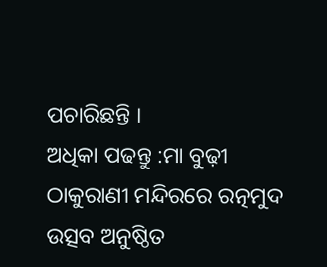ପଚାରିଛନ୍ତି ।
ଅଧିକା ପଢନ୍ତୁ :ମା ବୁଢ଼ୀ ଠାକୁରାଣୀ ମନ୍ଦିରରେ ରତ୍ନମୁଦ ଉତ୍ସବ ଅନୁଷ୍ଠିତ